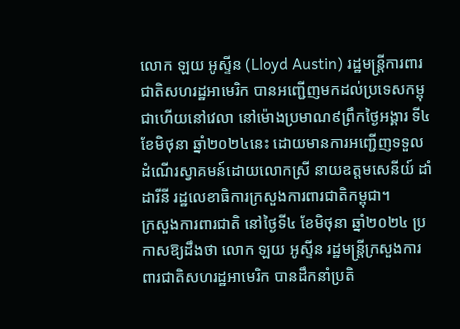លោក ឡយ អូស្ទីន (Lloyd Austin) រដ្ឋមន្ត្រីការពារជាតិសហរដ្ឋអាមេរិក បានអញ្ជើញមកដល់ប្រទេសកម្ពុជាហើយនៅវេលា នៅម៉ោងប្រមាណ៩ព្រឹកថ្ងៃអង្គារ ទី៤ ខែមិថុនា ឆ្នាំ២០២៤នេះ ដោយមានការអញ្ជើញទទួលដំណើរស្វាគមន៍ដោយលោកស្រី នាយឧត្តមសេនីយ៍ ដាំ ដារីនី រដ្ឋលេខាធិការក្រសួងការពារជាតិកម្ពុជា។
ក្រសួងការពារជាតិ នៅថ្ងៃទី៤ ខែមិថុនា ឆ្នាំ២០២៤ ប្រកាសឱ្យដឹងថា លោក ឡយ អូស្ទីន រដ្ឋមន្ត្រីក្រសួងការពារជាតិសហរដ្ឋអាមេរិក បានដឹកនាំប្រតិ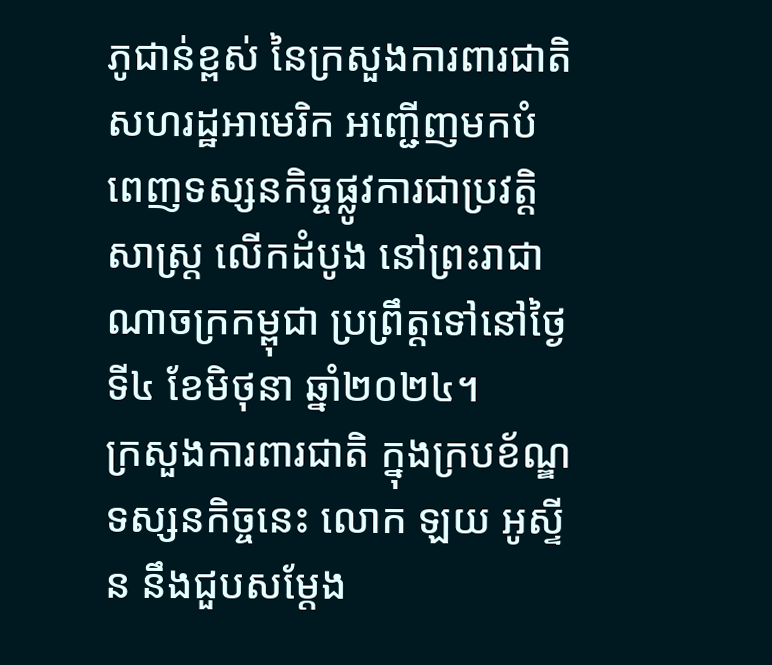ភូជាន់ខ្ពស់ នៃក្រសួងការពារជាតិសហរដ្ឋអាមេរិក អញ្ជើញមកបំពេញទស្សនកិច្ចផ្លូវការជាប្រវត្តិសាស្ត្រ លើកដំបូង នៅព្រះរាជាណាចក្រកម្ពុជា ប្រព្រឹត្តទៅនៅថ្ងៃទី៤ ខែមិថុនា ឆ្នាំ២០២៤។
ក្រសួងការពារជាតិ ក្នុងក្របខ័ណ្ឌទស្សនកិច្ចនេះ លោក ឡយ អូស្ទីន នឹងជួបសម្តែង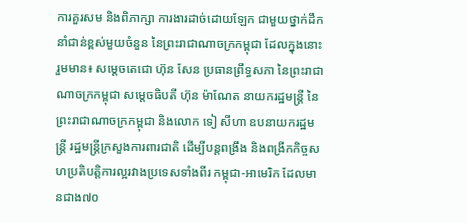ការគួរសម និងពិភាក្សា ការងារដាច់ដោយឡែក ជាមួយថ្នាក់ដឹកនាំជាន់ខ្ពស់មួយចំនួន នៃព្រះរាជាណាចក្រកម្ពុជា ដែលក្នុងនោះ រួមមាន៖ សម្តេចតេជោ ហ៊ុន សែន ប្រធានព្រឹទ្ធសភា នៃព្រះរាជាណាចក្រកម្ពុជា សម្តេចធិបតី ហ៊ុន ម៉ាណែត នាយករដ្ឋមន្ត្រី នៃព្រះរាជាណាចក្រកម្ពុជា និងលោក ទៀ សីហា ឧបនាយករដ្ឋមន្ត្រី រដ្ឋមន្ត្រីក្រសួងការពារជាតិ ដើម្បីបន្តពង្រឹង និងពង្រីកកិច្ចសហប្រតិបត្តិការល្អរវាងប្រទេសទាំងពីរ កម្ពុជា-អាមេរិក ដែលមានជាង៧០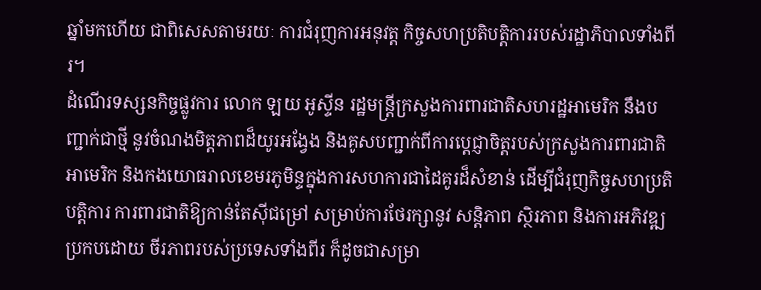ឆ្នាំមកហើយ ជាពិសេសតាមរយៈ ការជំរុញការអនុវត្ត កិច្ចសហប្រតិបត្តិការរបស់រដ្ឋាភិបាលទាំងពីរ។
ដំណើរទស្សនកិច្ចផ្លូវការ លោក ឡយ អូស្ទីន រដ្ឋមន្ត្រីក្រសួងការពារជាតិសហរដ្ឋអាមេរិក នឹងបញ្ជាក់ជាថ្មី នូវចំណងមិត្តភាពដ៏យូរអង្វែង និងគូសបញ្ជាក់ពីការប្តេជ្ញាចិត្តរបស់ក្រសួងការពារជាតិអាមេរិក និងកងយោធរាលខេមរភូមិន្ទក្នុងការសហការជាដៃគូរដ៏សំខាន់ ដើម្បីជំរុញកិច្ចសហប្រតិបត្តិការ ការពារជាតិឱ្យកាន់តែស៊ីជម្រៅ សម្រាប់ការថែរក្សានូវ សន្តិភាព ស្ថិរភាព និងការអភិវឌ្ឍប្រកបដោយ ចីរភាពរបស់ប្រទេសទាំងពីរ ក៏ដូចជាសម្រា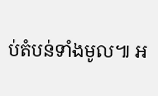ប់តំបន់ទាំងមូល៕ អ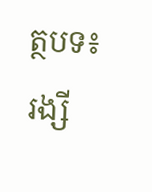ត្ថបទ៖ រង្សី